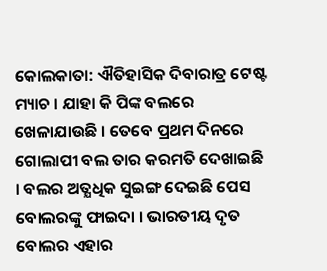କୋଲକାତା: ଐତିହାସିକ ଦିବାରାତ୍ର ଟେଷ୍ଟ ମ୍ୟାଚ । ଯାହା କି ପିଙ୍କ ବଲରେ ଖେଳାଯାଉଛି । ତେବେ ପ୍ରଥମ ଦିନରେ ଗୋଲାପୀ ବଲ ତାର କରମତି ଦେଖାଇଛି । ବଲର ଅତ୍ଯଧିକ ସୁଇଙ୍ଗ ଦେଇଛି ପେସ ବୋଲରଙ୍କୁ ଫାଇଦା । ଭାରତୀୟ ଦୃତ ବୋଲର ଏହାର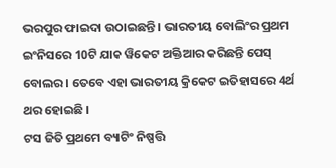ଭରପୁର ଫାଇଦା ଉଠାଇଛନ୍ତି । ଭାରତୀୟ ବୋଲିଂର ପ୍ରଥମ ଇଂନିସରେ 10ଟି ଯାକ ୱିକେଟ ଅକ୍ତିଆର କରିଛନ୍ତି ପେସ୍ ବୋଲର । ତେବେ ଏହା ଭାରତୀୟ କ୍ରିକେଟ ଇତିହାସରେ 4ର୍ଥ ଥର ହୋଇଛି ।
ଟସ ଜିତି ପ୍ରଥମେ ବ୍ୟାଟିଂ ନିଷ୍ପତ୍ତି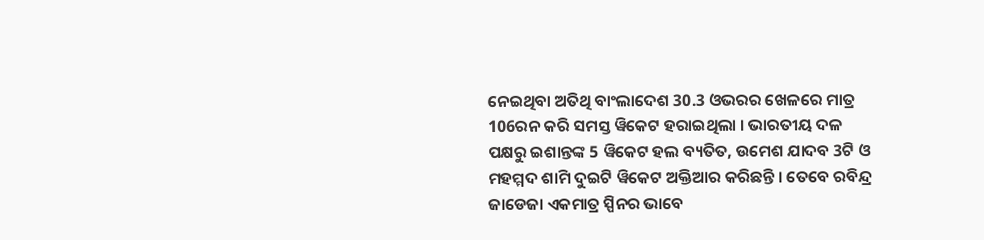ନେଇଥିବା ଅତିଥି ବାଂଲାଦେଶ 30.3 ଓଭରର ଖେଳରେ ମାତ୍ର 106ରନ କରି ସମସ୍ତ ୱିକେଟ ହରାଇଥିଲା । ଭାରତୀୟ ଦଳ ପକ୍ଷରୁ ଇଶାନ୍ତଙ୍କ 5 ୱିକେଟ ହଲ ବ୍ୟତିତ, ଉମେଶ ଯାଦବ 3ଟି ଓ ମହମ୍ମଦ ଶାମି ଦୁଇଟି ୱିକେଟ ଅକ୍ତିଆର କରିଛନ୍ତି । ତେବେ ରବିନ୍ଦ୍ର ଜାଡେଜା ଏକମାତ୍ର ସ୍ପିନର ଭାବେ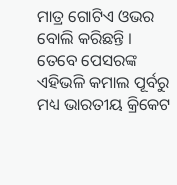ମାତ୍ର ଗୋଟିଏ ଓଭର ବୋଲି କରିଛନ୍ତି ।
ତେବେ ପେସରଙ୍କ ଏହିଭଳି କମାଲ ପୂର୍ବରୁ ମଧ୍ୟ ଭାରତୀୟ କ୍ରିକେଟ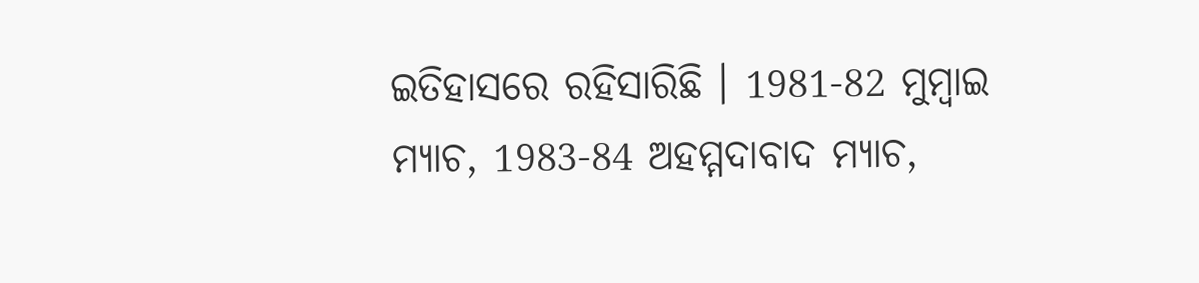ଇତିହାସରେ ରହିସାରିଛି । 1981-82 ମୁମ୍ବାଇ ମ୍ୟାଚ, 1983-84 ଅହମ୍ମଦାବାଦ ମ୍ୟାଚ,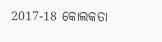2017-18 କୋଲକତା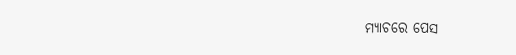ମ୍ୟାଚରେ ପେସ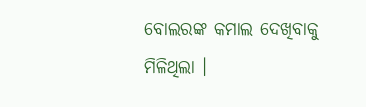ବୋଲରଙ୍କ କମାଲ ଦେଖିବାକୁ ମିଳିଥିଲା ।